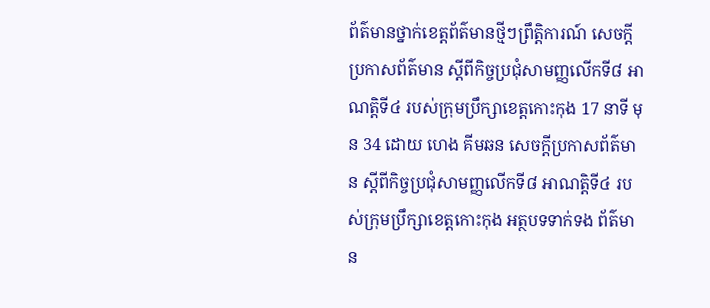ព័ត៌មានថ្នាក់ខេត្តព័ត៌មានថ្មីៗព្រឹត្តិការណ៍ សេចក្ដីប្រកាសព័ត៌មាន ស្ដីពីកិច្ចប្រជុំសាមញ្ញលើកទី៨ អាណត្តិទី៤ របស់ក្រុមប្រឹក្សាខេត្តកោះកុង 17 នាទី មុន 34 ដោយ ហេង គីមឆន សេចក្ដីប្រកាសព័ត៌មាន ស្ដីពីកិច្ចប្រជុំសាមញ្ញលើកទី៨ អាណត្តិទី៤ របស់ក្រុមប្រឹក្សាខេត្តកោះកុង អត្ថបទទាក់ទង ព័ត៌មាន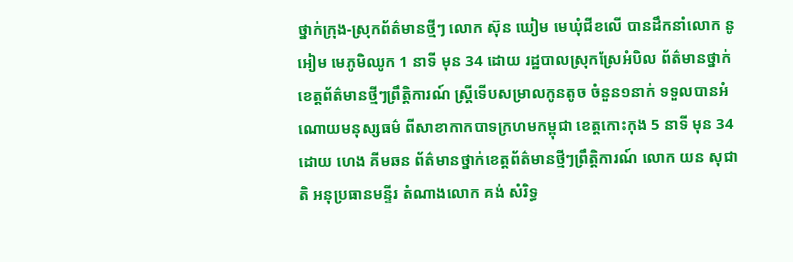ថ្នាក់ក្រុង-ស្រុកព័ត៌មានថ្មីៗ លោក ស៊ុន ឃៀម មេឃុំជីខលើ បានដឹកនាំលោក នូ អៀម មេភូមិឈូក 1 នាទី មុន 34 ដោយ រដ្ឋបាលស្រុកស្រែអំបិល ព័ត៌មានថ្នាក់ខេត្តព័ត៌មានថ្មីៗព្រឹត្តិការណ៍ ស្ត្រីទើបសម្រាលកូនតូច ចំនួន១នាក់ ទទួលបានអំណោយមនុស្សធម៌ ពីសាខាកាកបាទក្រហមកម្ពុជា ខេត្តកោះកុង 5 នាទី មុន 34 ដោយ ហេង គីមឆន ព័ត៌មានថ្នាក់ខេត្តព័ត៌មានថ្មីៗព្រឹត្តិការណ៍ លោក យន សុជាតិ អនុប្រធានមន្ទីរ តំណាងលោក គង់ សំរិទ្ធ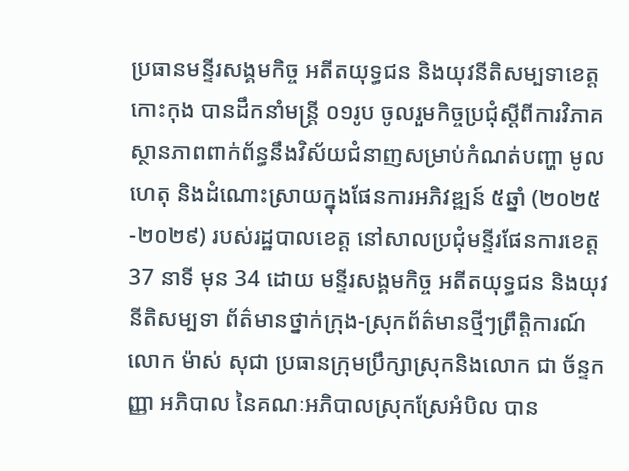ប្រធានមន្ទីរសង្គមកិច្ច អតីតយុទ្ធជន និងយុវនីតិសម្បទាខេត្តកោះកុង បានដឹកនាំមន្ត្រី ០១រូប ចូលរួមកិច្ចប្រជុំស្ដីពីការវិភាគស្ថានភាពពាក់ព័ន្ធនឹងវិស័យជំនាញសម្រាប់កំណត់បញ្ហា មូលហេតុ និងដំណោះស្រាយក្នុងផែនការអភិវឌ្ឍន៍ ៥ឆ្នាំ (២០២៥-២០២៩) របស់រដ្ឋបាលខេត្ត នៅសាលប្រជុំមន្ទីរផែនការខេត្ត 37 នាទី មុន 34 ដោយ មន្ទីរសង្គមកិច្ច អតីតយុទ្ធជន និងយុវនីតិសម្បទា ព័ត៌មានថ្នាក់ក្រុង-ស្រុកព័ត៌មានថ្មីៗព្រឹត្តិការណ៍ លោក ម៉ាស់ សុជា ប្រធានក្រុមប្រឹក្សាស្រុកនិងលោក ជា ច័ន្ទកញ្ញា អភិបាល នៃគណៈអភិបាលស្រុកស្រែអំបិល បាន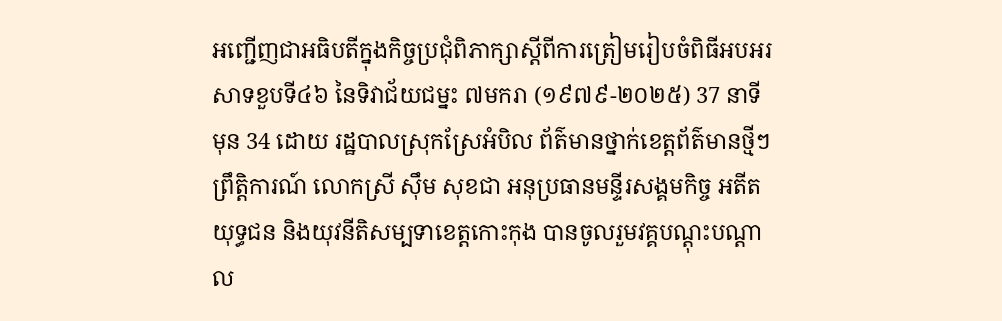អញ្ជើញជាអធិបតីក្នុងកិច្ចប្រជុំពិភាក្សាស្តីពីការត្រៀមរៀបចំពិធីអបអរសាទខួបទី៤៦ នៃទិវាជ័យជម្នះ ៧មករា (១៩៧៩-២០២៥) 37 នាទី មុន 34 ដោយ រដ្ឋបាលស្រុកស្រែអំបិល ព័ត៌មានថ្នាក់ខេត្តព័ត៌មានថ្មីៗព្រឹត្តិការណ៍ លោកស្រី ស៊ឹម សុខជា អនុប្រធានមន្ទីរសង្គមកិច្ច អតីតយុទ្ធជន និងយុវនីតិសម្បទាខេត្តកោះកុង បានចូលរួមវគ្គបណ្តុះបណ្តាល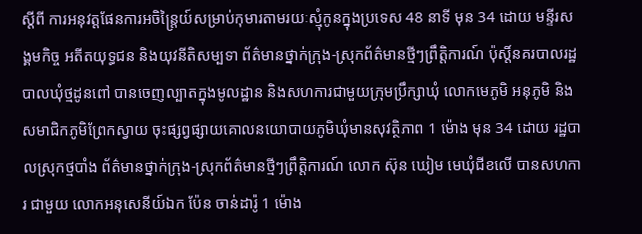ស្តីពី ការអនុវត្តផែនការអចិន្រៃ្តយ៍សម្រាប់កុមារតាមរយៈស្មុំកូនក្នុងប្រទេស 48 នាទី មុន 34 ដោយ មន្ទីរសង្គមកិច្ច អតីតយុទ្ធជន និងយុវនីតិសម្បទា ព័ត៌មានថ្នាក់ក្រុង-ស្រុកព័ត៌មានថ្មីៗព្រឹត្តិការណ៍ ប៉ុស្តិ៍នគរបាលរដ្ឋបាលឃុំថ្មដូនពៅ បានចេញល្បាតក្នុងមូលដ្ឋាន និងសហការជាមួយក្រុមប្រឹក្សាឃុំ លោកមេភូមិ អនុភូមិ និងសមាជិកភូមិព្រែកស្វាយ ចុះផ្សព្វផ្សាយគោលនយោបាយភូមិឃុំមានសុវត្ថិភាព 1 ម៉ោង មុន 34 ដោយ រដ្ឋបាលស្រុកថ្មបាំង ព័ត៌មានថ្នាក់ក្រុង-ស្រុកព័ត៌មានថ្មីៗព្រឹត្តិការណ៍ លោក ស៊ុន ឃៀម មេឃុំជីខលើ បានសហការ ជាមួយ លោកអនុសេនីយ៍ឯក ប៉ែន ចាន់ដារ៉ូ 1 ម៉ោង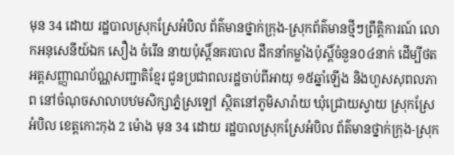មុន 34 ដោយ រដ្ឋបាលស្រុកស្រែអំបិល ព័ត៌មានថ្នាក់ក្រុង-ស្រុកព័ត៌មានថ្មីៗព្រឹត្តិការណ៍ លោកអនុសេនីយ៍ឯក សឿង ចំរើន នាយប៉ុស្ដិ៍នគរបាល ដឹកនាំកម្លាំងប៉ុស្ដិ៍ចំនួន០៤នាក់ ដើម្បីថតអត្តសញ្ញាណប័ណ្ណសញ្ជាតិខ្មែរ ជូនប្រជាពលរដ្ឋចាប់ពីអាយុ ១៥ឆ្នាំឡើង និងហួសសុពលភាព នៅចំណុចសាលាបឋមសិក្សាភ្នំស្រឡៅ ស្ថិតនៅភូមិសារ៉ាយ ឃុំជ្រោយស្វាយ ស្រុកស្រែអំបិល ខេត្តកោះកុង 2 ម៉ោង មុន 34 ដោយ រដ្ឋបាលស្រុកស្រែអំបិល ព័ត៌មានថ្នាក់ក្រុង-ស្រុក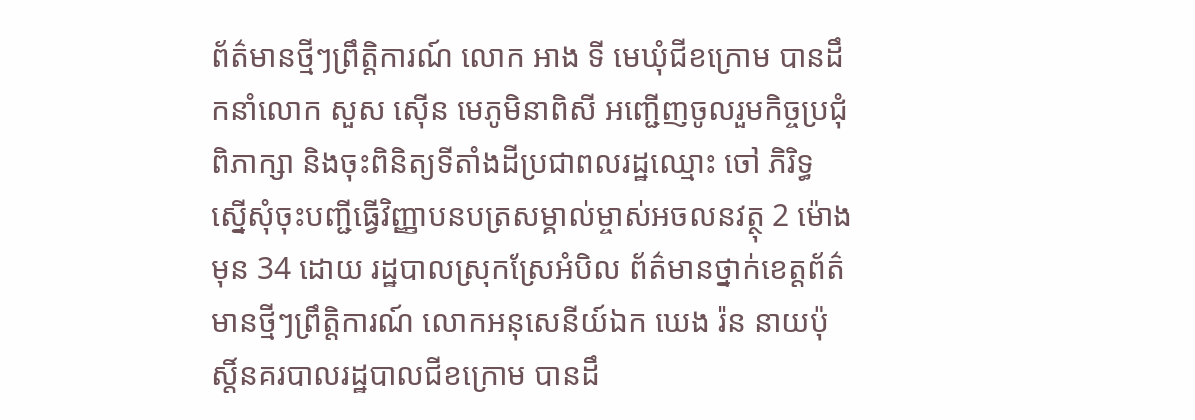ព័ត៌មានថ្មីៗព្រឹត្តិការណ៍ លោក អាង ទី មេឃុំជីខក្រោម បានដឹកនាំលោក សួស ស៊ើន មេភូមិនាពិសី អញ្ជើញចូលរួមកិច្ចប្រជុំពិភាក្សា និងចុះពិនិត្យទីតាំងដីប្រជាពលរដ្ឋឈ្មោះ ចៅ ភិរិទ្ធ ស្នើសុំចុះបញ្ជីធ្វើវិញ្ញាបនបត្រសម្គាល់ម្ចាស់អចលនវត្ថុ 2 ម៉ោង មុន 34 ដោយ រដ្ឋបាលស្រុកស្រែអំបិល ព័ត៌មានថ្នាក់ខេត្តព័ត៌មានថ្មីៗព្រឹត្តិការណ៍ លោកអនុសេនីយ៍ឯក ឃេង រ៉ន នាយប៉ុស្តិ៍នគរបាលរដ្ឋបាលជីខក្រោម បានដឹ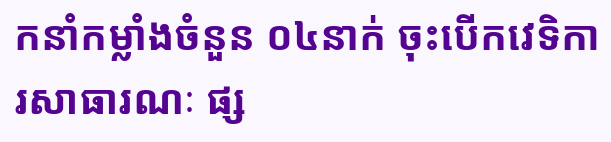កនាំកម្លាំងចំនួន ០៤នាក់ ចុះបើកវេទិការសាធារណៈ ផ្ស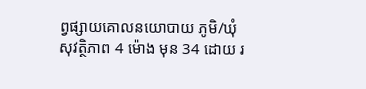ព្វផ្សាយគោលនយោបាយ ភូមិ/ឃុំសុវត្ថិភាព 4 ម៉ោង មុន 34 ដោយ រ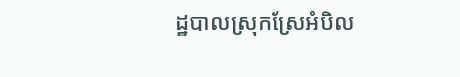ដ្ឋបាលស្រុកស្រែអំបិល